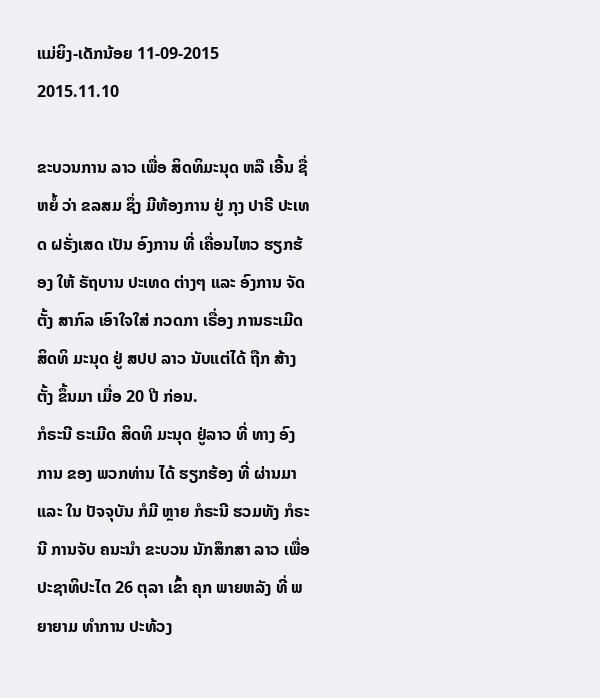ແມ່ຍິງ-ເດັກນ້ອຍ 11-09-2015
2015.11.10

ຂະບວນການ ລາວ ເພື່ອ ສິດທິມະນຸດ ຫລື ເອີ້ນ ຊື່ຫຍໍ້ ວ່າ ຂລສມ ຊຶ່ງ ມີຫ້ອງການ ຢູ່ ກຸງ ປາຣີ ປະເທດ ຝຣັ່ງເສດ ເປັນ ອົງການ ທີ່ ເຄື່ອນໄຫວ ຮຽກຮ້ອງ ໃຫ້ ຣັຖບານ ປະເທດ ຕ່າງໆ ແລະ ອົງການ ຈັດຕັ້ງ ສາກົລ ເອົາໃຈໃສ່ ກວດກາ ເຣື່ອງ ການຣະເມີດ ສິດທິ ມະນຸດ ຢູ່ ສປປ ລາວ ນັບແຕ່ໄດ້ ຖືກ ສ້າງຕັ້ງ ຂຶ້ນມາ ເມື່ອ 20 ປີ ກ່ອນ.
ກໍຣະນີ ຣະເມີດ ສິດທິ ມະນຸດ ຢູ່ລາວ ທີ່ ທາງ ອົງການ ຂອງ ພວກທ່ານ ໄດ້ ຮຽກຮ້ອງ ທີ່ ຜ່ານມາ ແລະ ໃນ ປັຈຈຸບັນ ກໍມີ ຫຼາຍ ກໍຣະນີ ຮວມທັງ ກໍຣະນີ ການຈັບ ຄນະນໍາ ຂະບວນ ນັກສຶກສາ ລາວ ເພື່ອ ປະຊາທິປະໄຕ 26 ຕຸລາ ເຂົ້າ ຄຸກ ພາຍຫລັງ ທີ່ ພຍາຍາມ ທໍາການ ປະທ້ວງ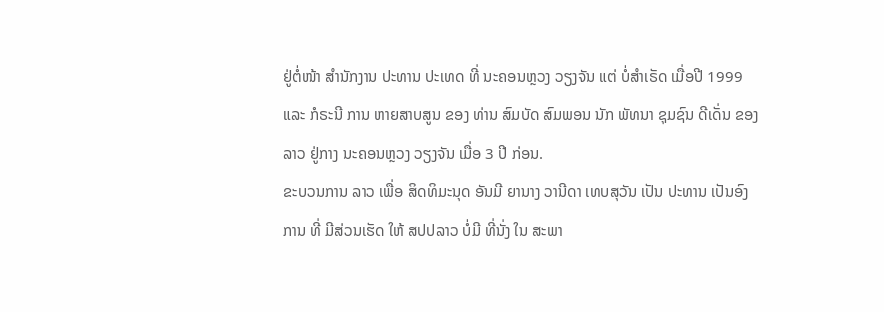ຢູ່ຕໍ່ໜ້າ ສໍານັກງານ ປະທານ ປະເທດ ທີ່ ນະຄອນຫຼວງ ວຽງຈັນ ແຕ່ ບໍ່ສໍາເຣັດ ເມື່ອປີ 1999 ແລະ ກໍຣະນີ ການ ຫາຍສາບສູນ ຂອງ ທ່ານ ສົມບັດ ສົມພອນ ນັກ ພັທນາ ຊຸມຊົນ ດີເດັ່ນ ຂອງລາວ ຢູ່ກາງ ນະຄອນຫຼວງ ວຽງຈັນ ເມື່ອ 3 ປີ ກ່ອນ.
ຂະບວນການ ລາວ ເພື່ອ ສິດທິມະນຸດ ອັນມີ ຍານາງ ວານີດາ ເທບສຸວັນ ເປັນ ປະທານ ເປັນອົງການ ທີ່ ມີສ່ວນເຮັດ ໃຫ້ ສປປລາວ ບໍ່ມີ ທີ່ນັ່ງ ໃນ ສະພາ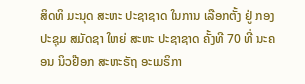ສິດທິ ມະນຸດ ສະຫະ ປະຊາຊາດ ໃນການ ເລືອກຕັ້ງ ຢູ່ ກອງ ປະຊຸມ ສມັດຊາ ໃຫຍ່ ສະຫະ ປະຊາຊາດ ຄັ້ງທີ 70 ທີ່ ນະຄອນ ນິວຢ໊ອກ ສະຫະຣັຖ ອະເມຣິກາ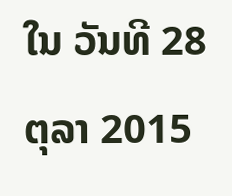ໃນ ວັນທີ 28 ຕຸລາ 2015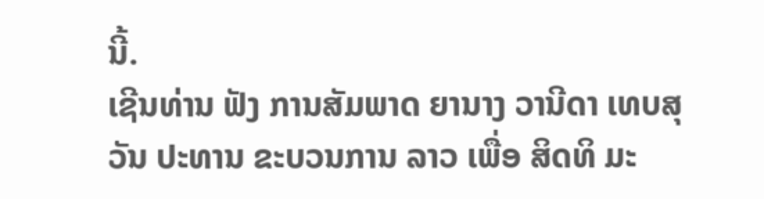ນີ້.
ເຊີນທ່ານ ຟັງ ການສັມພາດ ຍານາງ ວານີດາ ເທບສຸວັນ ປະທານ ຂະບວນການ ລາວ ເພື່ອ ສິດທິ ມະ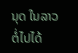ນຸດ ໃນລາວ ຕໍ່ໄປໄດ້